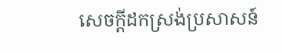សេចក្តីដកស្រង់ប្រសាសន៍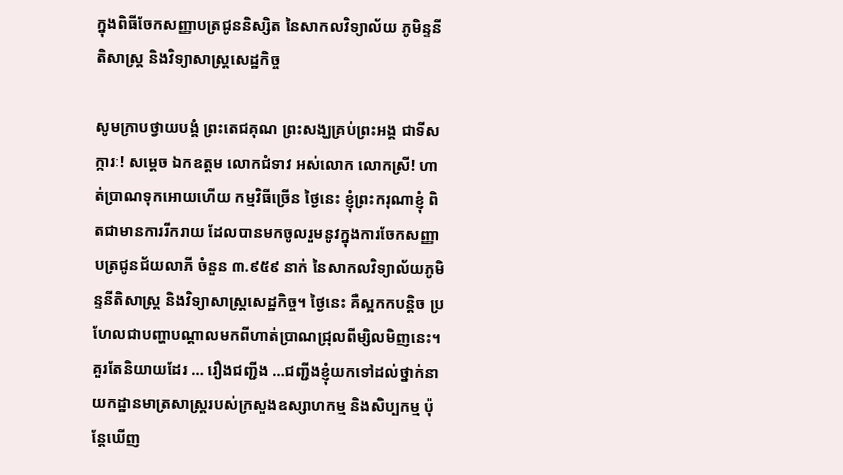ក្នុងពិធីចែកសញ្ញាបត្រជូននិស្សិត នៃសាកលវិទ្យាល័យ ភូមិន្ទនីតិសាស្ត្រ និងវិទ្យាសាស្ត្រសេដ្ឋកិច្ច

សូមក្រាបថ្វាយបង្គំ ព្រះតេជគុណ ព្រះសង្ឃគ្រប់ព្រះអង្គ ជាទីសក្ការៈ! សម្តេច ឯកឧត្តម លោកជំទាវ អស់លោក លោកស្រី! ហាត់ប្រាណទុកអោយហើយ កម្មវិធីច្រើន ថ្ងៃនេះ ខ្ញុំព្រះករុណាខ្ញុំ ពិតជាមានការរីករាយ ដែលបានមកចូលរួមនូវក្នុងការចែកសញ្ញាបត្រជូនជ័យលាភី ចំនួន ៣.៩៥៩ នាក់ នៃសាកលវិទ្យាល័យភូមិន្ទនីតិសាស្ត្រ និងវិទ្យាសាស្ត្រសេដ្ឋកិច្ច។ ថ្ងៃនេះ គឺស្អកកបន្តិច ប្រហែលជាបញ្ហាបណ្តាលមកពីហាត់ប្រាណជ្រុលពីម្សិលមិញនេះ។ គួរតែនិយាយដែរ … រឿងជញ្ជីង …ជញ្ជីងខ្ញុំយកទៅដល់ថ្នាក់នាយកដ្ឋានមាត្រសាស្ត្ររបស់ក្រសួងឧស្សាហកម្ម និងសិប្បកម្ម ប៉ុន្តែឃើញ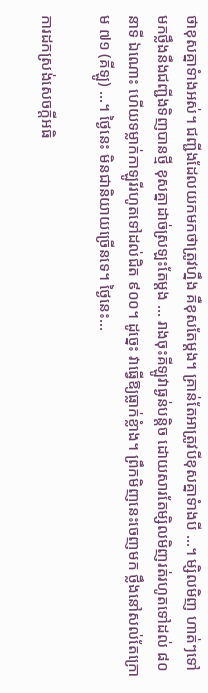ថាខុសគ្នាទំាងអស់។ ជញ្ជីងដែលយកមកថាត្រូវហ្នឹង គឺខុសតែម្តង។ គ្រាន់តែអាត្រូវបីខុសគ្នាទំាងបី …។ ម្សិលមិញ ហាត់ៗទៅ មកថ្លឹងនឹងជញ្ជីងទិញបានថ្មី ខុសគ្នាដាច់ស្រឡះតែម្តង … រាងចុះគីឡូវាធ្ងន់បន្តិច ដោយសារតែម្សិលមិញរត់រហូតទៅដល់ ៨០ នាទី ឯណោះ ហើយទម្លាក់កាឡូរីរហូតទៅដល់ជិត ៩០០។ ដូច្នេះ វាធ្វើឱ្យធ្លាក់ខ្លំាង។ ព្រឹកមិញនេះចេញមក ថ្លឹងនៅសល់តែក្រោម ៧១ (គីឡូ) …។ ថ្ងៃនេះ មិនជានិយាយច្រើនទេ។ ថ្ងៃនេះ…

ការដកស្រង់សេចក្តីអធិ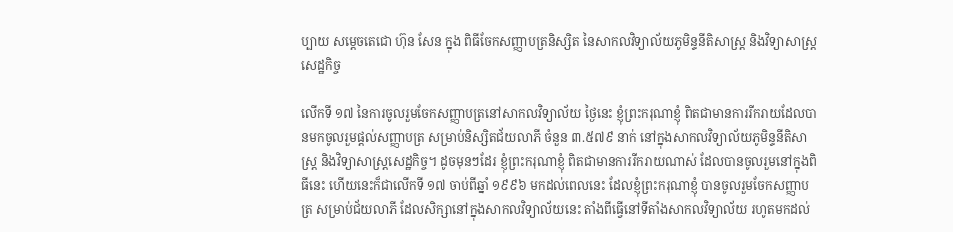ប្បាយ សម្តេចតេជោ ហ៊ុន សែន ក្នុង ពិធីចែកសញ្ញាបត្រនិស្សិត នៃសាកលវិទ្យាល័យភូមិន្ទនីតិសាស្ត្រ និងវិទ្យាសាស្ត្រសេដ្ឋកិច្ច

លើកទី ១៧ នៃការចូលរួមចែកសញ្ញាបត្រនៅសាកលវិទ្យាល័យ ថ្ងៃនេះ ខ្ញុំព្រះករុណាខ្ញុំ ពិតជាមានការរីករាយដែលបានមកចូលរួមផ្ដល់សញ្ញាបត្រ សម្រាប់និស្សិតជ័យលាភី ចំនួន ៣.៥៧៩ នាក់ នៅក្នុងសាកលវិទ្យាល័យភូមិន្ទនីតិសាស្រ្ត និងវិទ្យាសាស្រ្តសេដ្ឋកិច្ច។ ដូចមុនៗដែរ ខ្ញុំព្រះករុណាខ្ញុំ ពិតជាមានការរីករាយណាស់ ដែលបានចូលរួមនៅក្នុងពិធីនេះ ហើយនេះក៏ជាលើកទី ១៧ ចាប់ពីឆ្នាំ ១៩៩៦ មកដល់ពេលនេះ ដែលខ្ញុំព្រះករុណាខ្ញុំ បានចូលរួមចែកសញ្ញាបត្រ សម្រាប់ជ័យលាភី ដែលសិក្សានៅក្នុងសាកលវិទ្យាល័យនេះ តាំងពីធ្វើនៅទីតាំងសាកលវិទ្យាល័យ រហូតមកដល់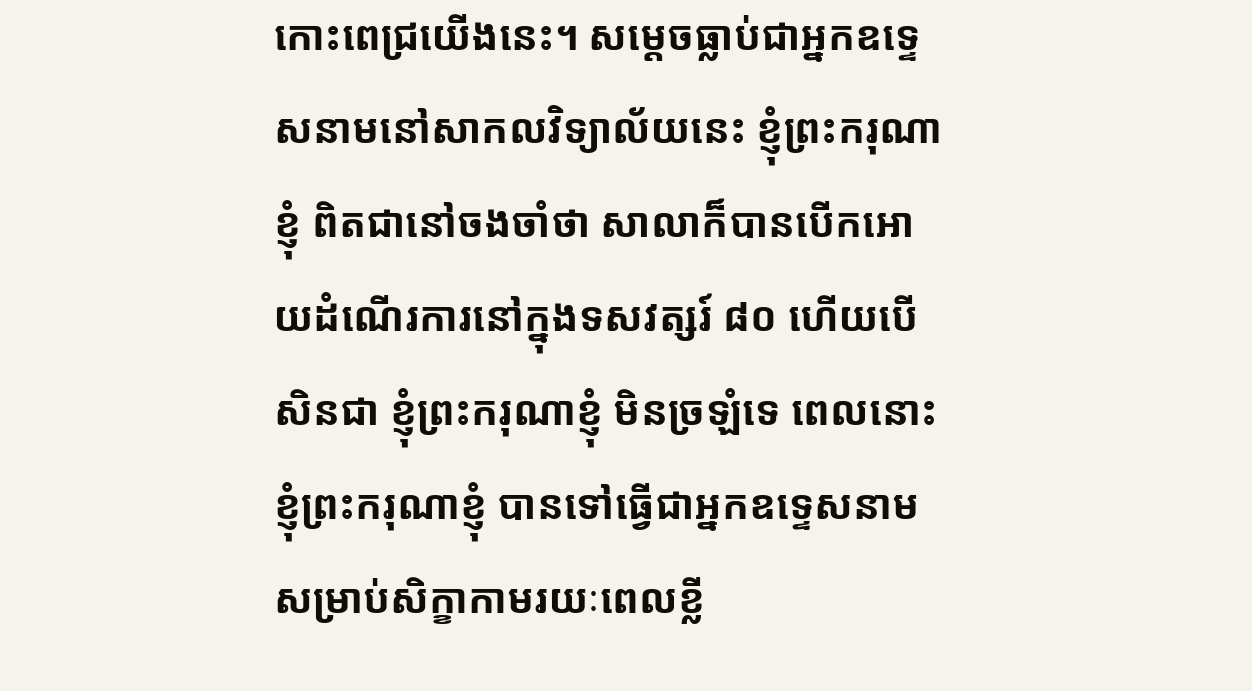កោះពេជ្រយើងនេះ។ សម្ដេចធ្លាប់ជាអ្នកឧទ្ទេសនាមនៅសាកលវិទ្យាល័យនេះ ខ្ញុំព្រះករុណាខ្ញុំ ពិតជានៅចងចាំថា សាលាក៏បានបើកអោយដំណើរការនៅក្នុងទសវត្សរ៍ ៨០ ហើយបើសិនជា ខ្ញុំព្រះករុណាខ្ញុំ មិនច្រឡំទេ ពេលនោះ ខ្ញុំព្រះករុណាខ្ញុំ បានទៅធ្វើជាអ្នកឧទ្ទេសនាម សម្រាប់សិក្ខាកាមរយៈពេលខ្លី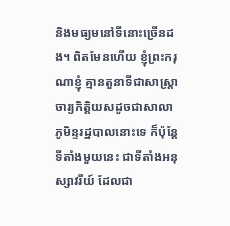និងមធ្យមនៅទីនោះច្រើនដង។ ពិតមែនហើយ ខ្ញុំព្រះករុណាខ្ញុំ គ្មានតួនាទីជាសាស្រ្តាចារ្យកិត្តិយសដូចជាសាលាភូមិន្ទរដ្ឋបាលនោះទេ ក៏ប៉ុន្តែ ទីតាំងមួយនេះ ជាទីតាំងអនុស្សាវរីយ៍ ដែលជា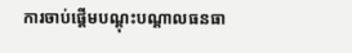ការចាប់ផ្ដើមបណ្ដុះបណ្ដាលធនធា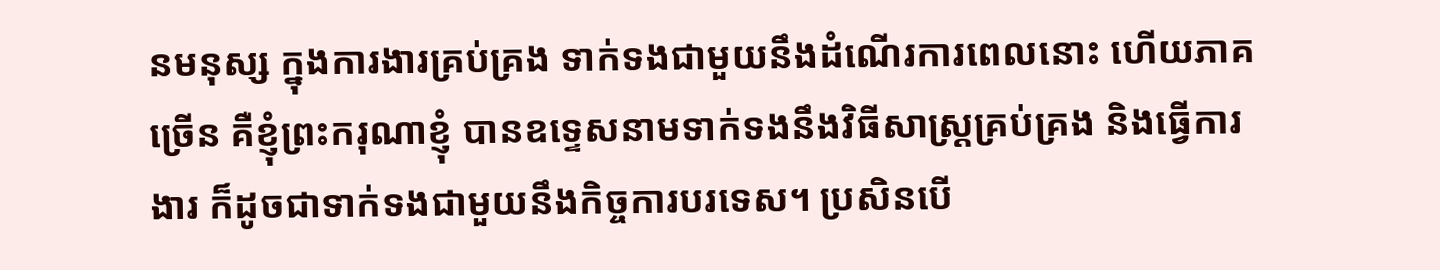នមនុស្ស ក្នុងការងារគ្រប់គ្រង ទាក់ទងជាមួយនឹងដំណើរការពេលនោះ ហើយភាគច្រើន គឺខ្ញុំព្រះករុណាខ្ញុំ បានឧទ្ទេសនាមទាក់ទងនឹងវិធីសាស្រ្តគ្រប់គ្រង និងធ្វើការងារ ក៏ដូចជាទាក់ទងជាមួយនឹងកិច្ចការបរទេស។ ប្រសិនបើ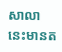សាលានេះមានត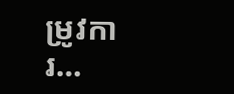ម្រូវការ…